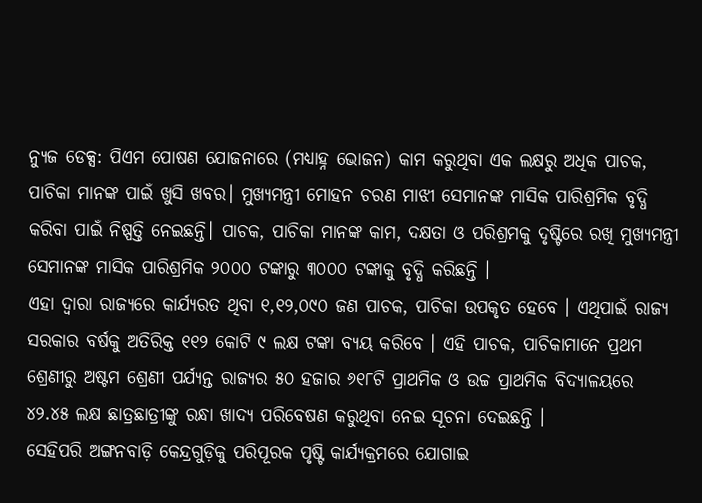ନ୍ୟୁଜ ଡେକ୍ସ: ପିଏମ ପୋଷଣ ଯୋଜନାରେ (ମଧ୍ୟାହ୍ନ ଭୋଜନ) କାମ କରୁଥିବା ଏକ ଲକ୍ଷରୁ ଅଧିକ ପାଚକ, ପାଚିକା ମାନଙ୍କ ପାଇଁ ଖୁସି ଖବର। ମୁଖ୍ୟମନ୍ତ୍ରୀ ମୋହନ ଚରଣ ମାଝୀ ସେମାନଙ୍କ ମାସିକ ପାରିଶ୍ରମିକ ବୃଦ୍ଧି କରିବା ପାଇଁ ନିଷ୍ପତ୍ତି ନେଇଛନ୍ତି। ପାଚକ, ପାଚିକା ମାନଙ୍କ କାମ, ଦକ୍ଷତା ଓ ପରିଶ୍ରମକୁ ଦୃଷ୍ଟିରେ ରଖି ମୁଖ୍ୟମନ୍ତ୍ରୀ ସେମାନଙ୍କ ମାସିକ ପାରିଶ୍ରମିକ ୨୦୦୦ ଟଙ୍କାରୁ ୩୦୦୦ ଟଙ୍କାକୁ ବୃଦ୍ଧି କରିଛନ୍ତି ।
ଏହା ଦ୍ବାରା ରାଜ୍ୟରେ କାର୍ଯ୍ୟରତ ଥିବା ୧,୧୨,୦୯୦ ଜଣ ପାଚକ, ପାଚିକା ଉପକୃତ ହେବେ । ଏଥିପାଇଁ ରାଜ୍ୟ ସରକାର ବର୍ଷକୁ ଅତିରିକ୍ତ ୧୧୨ କୋଟି ୯ ଲକ୍ଷ ଟଙ୍କା ବ୍ୟୟ କରିବେ । ଏହି ପାଚକ, ପାଚିକାମାନେ ପ୍ରଥମ ଶ୍ରେଣୀରୁ ଅଷ୍ଟମ ଶ୍ରେଣୀ ପର୍ଯ୍ୟନ୍ତ ରାଜ୍ୟର ୫୦ ହଜାର ୬୧୮ଟି ପ୍ରାଥମିକ ଓ ଉଚ୍ଚ ପ୍ରାଥମିକ ବିଦ୍ୟାଳୟରେ ୪୨.୪୫ ଲକ୍ଷ ଛାତ୍ରଛାତ୍ରୀଙ୍କୁ ରନ୍ଧା ଖାଦ୍ୟ ପରିବେଷଣ କରୁଥିବା ନେଇ ସୂଚନା ଦେଇଛନ୍ତି ।
ସେହିପରି ଅଙ୍ଗନବାଡ଼ି କେନ୍ଦ୍ରଗୁଡ଼ିକୁ ପରିପୂରକ ପୃଷ୍ଟି କାର୍ଯ୍ୟକ୍ରମରେ ଯୋଗାଇ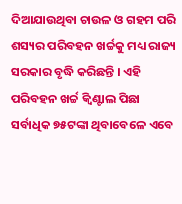ଦିଆଯାଉଥିବା ଚାଉଳ ଓ ଗହମ ପରି ଶସ୍ୟର ପରିବହନ ଖର୍ଚ୍ଚକୁ ମଧ୍ୟ ରାଜ୍ୟ ସରକାର ବୃଦ୍ଧି କରିଛନ୍ତି । ଏହି ପରିବହନ ଖର୍ଚ୍ଚ କ୍ୱିଣ୍ଟାଲ ପିଛା ସର୍ବାଧିକ ୭୫ଟଙ୍କା ଥିବାବେଳେ ଏବେ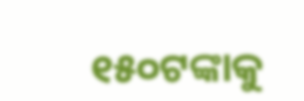୧୫୦ଟଙ୍କାକୁ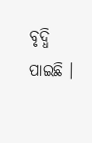ବୃଦ୍ଧି ପାଇଛି ।